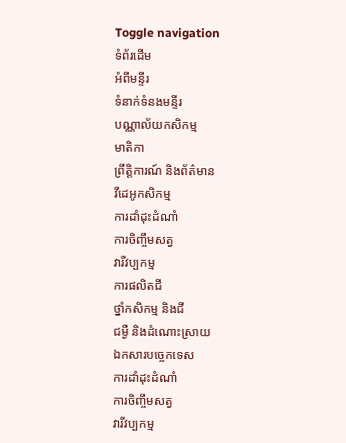Toggle navigation
ទំព័រដើម
អំពីមន្ទីរ
ទំនាក់ទំនងមន្ទីរ
បណ្ណាល័យកសិកម្ម
មាតិកា
ព្រឹត្តិការណ៍ និងព័ត៌មាន
វីដេអូកសិកម្ម
ការដាំដុះដំណាំ
ការចិញ្ចឹមសត្វ
វារីវប្បកម្ម
ការផលិតជី
ថ្នាំកសិកម្ម និងជី
ជម្ងឺ និងដំណោះស្រាយ
ឯកសារបច្ចេកទេស
ការដាំដុះដំណាំ
ការចិញ្ចឹមសត្វ
វារីវប្បកម្ម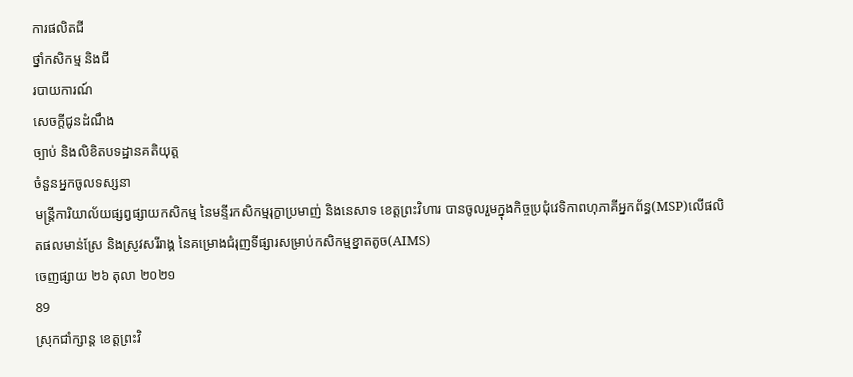ការផលិតជី
ថ្នាំកសិកម្ម និងជី
របាយការណ៍
សេចក្តីជូនដំណឹង
ច្បាប់ និងលិខិតបទដ្ឋានគតិយុត្ត
ចំនួនអ្នកចូលទស្សនា
មន្ត្រីការិយាល័យផ្សព្វផ្សាយកសិកម្ម នៃមន្ទីរកសិកម្មរុក្ខាប្រមាញ់ និងនេសាទ ខេត្តព្រះវិហារ បានចូលរួមក្នុងកិច្ចប្រជុំវេទិកាពហុភាគីអ្នកព័ន្ធ(MSP)លើផលិតផលមាន់ស្រែ និងស្រូវសរីរាង្គ នៃគម្រោងជំរុញទីផ្សារសម្រាប់កសិកម្មខ្នាតតូច(AIMS)
ចេញផ្សាយ ២៦ តុលា ២០២១
89
ស្រុកជាំក្សាន្ត ខេត្តព្រះវិ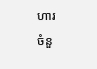ហារ
ចំនួ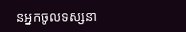នអ្នកចូលទស្សនា